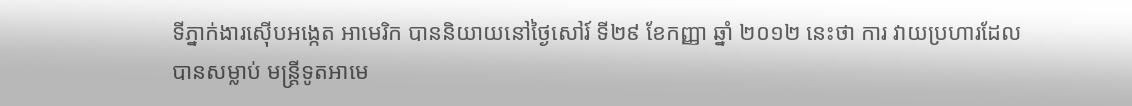ទីភ្នាក់ងារស៊ើបអង្កេត អាមេរិក បាននិយាយនៅថ្ងៃសៅរ៍ ទី២៩ ខែកញ្ញា ឆ្នាំ ២០១២ នេះថា ការ វាយប្រហារដែលបានសម្លាប់ មន្ត្រីទូតអាមេ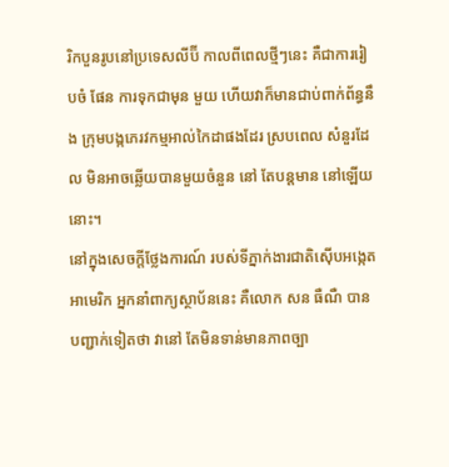រិកបួនរូបនៅប្រទេសលីប៊ី កាលពីពេលថ្មីៗនេះ គឺជាការរៀបចំ ផែន ការទុកជាមុន មួយ ហើយវាក៏មានជាប់ពាក់ព័ន្ធនឹង ក្រុមបង្កភេរវកម្មអាល់កៃដាផងដែរ ស្របពេល សំនួរដែល មិនអាចឆ្លើយបានមួយចំនួន នៅ តែបន្តមាន នៅឡើយនោះ។
នៅក្នុងសេចក្តីថ្លែងការណ៍ របស់ទីភ្នាក់ងារជាតិស៊ើបអង្កេតអាមេរិក អ្នកនាំពាក្យស្ថាប័ននេះ គឺលោក សន ធឺណឺ បានបញ្ជាក់ទៀតថា វានៅ តែមិនទាន់មានភាពច្បា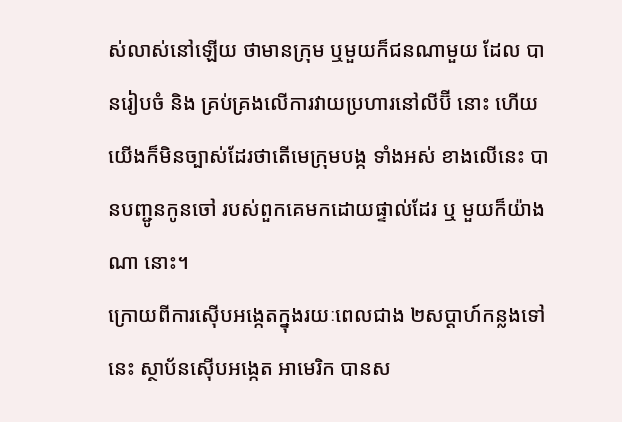ស់លាស់នៅឡើយ ថាមានក្រុម ឬមួយក៏ជនណាមួយ ដែល បានរៀបចំ និង គ្រប់គ្រងលើការវាយប្រហារនៅលីប៊ី នោះ ហើយយើងក៏មិនច្បាស់ដែរថាតើមេក្រុមបង្ក ទាំងអស់ ខាងលើនេះ បានបញ្ជូនកូនចៅ របស់ពួកគេមកដោយផ្ទាល់ដែរ ឬ មួយក៏យ៉ាងណា នោះ។
ក្រោយពីការស៊ើបអង្កេតក្នុងរយៈពេលជាង ២សប្តាហ៍កន្លងទៅនេះ ស្ថាប័នស៊ើបអង្កេត អាមេរិក បានស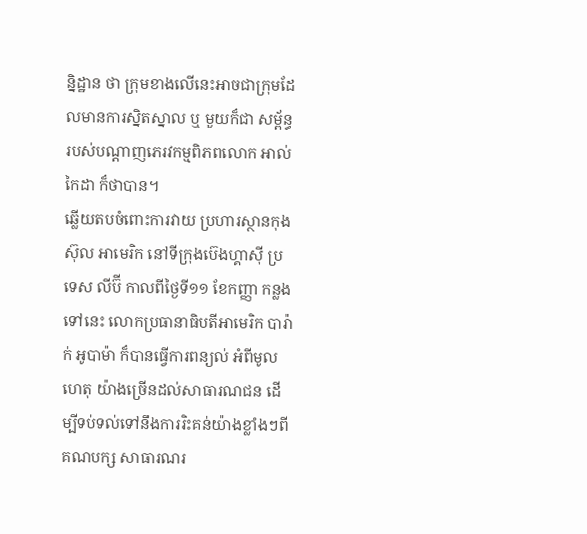ន្និដ្ឋាន ថា ក្រុមខាងលើនេះអាចជាក្រុមដែលមានការស្និតស្នាល ឬ មួយក៏ជា សម្ព័ន្ធរបស់បណ្តាញភេរវកម្មពិភពលោក អាល់កៃដា ក៏ថាបាន។
ឆ្លើយតបចំពោះការវាយ ប្រហារស្ថានកុងស៊ុល អាមេរិក នៅទីក្រុងប៊េងហ្គាស៊ី ប្រទេស លីប៊ី កាលពីថ្ងៃទី១១ ខែកញ្ញា កន្លងទៅនេះ លោកប្រធានាធិបតីអាមេរិក បារ៉ាក់ អូបាម៉ា ក៏បានធ្វើការពន្យល់ អំពីមូលហេតុ យ៉ាងច្រើនដល់សាធារណជន ដើម្បីទប់ទល់ទៅនឹងការរិះគន់យ៉ាងខ្លាំងៗពីគណបក្ស សាធារណរ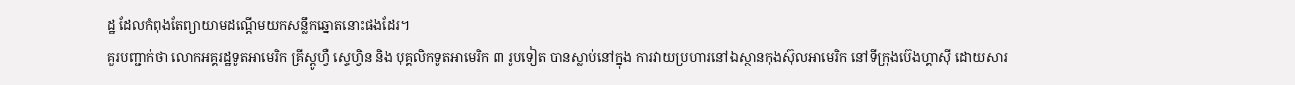ដ្ឋ ដែលកំពុងតែព្យាយាមដណ្តើមយកសន្លឹកឆ្នោតនោះផងដែរ។
គួរបញ្ជាក់ថា លោកអគ្គរដ្ឋទូតអាមេរិក គ្រីស្តូហ្វឺ ស្ទេហ្វិន និង បុគ្គលិកទូតអាមេរិក ៣ រូបទៀត បានស្លាប់នៅក្នុង ការវាយប្រហារនៅឯស្ថានកុងស៊ុលអាមេរិក នៅទីក្រុងប៊េងហ្គាស៊ី ដោយសារ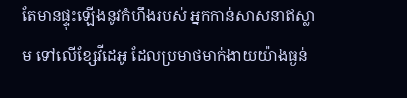តែមានផ្ទុះឡើងនូវកំហឹងរបស់ អ្នកកាន់សាសនាឥស្លាម ទៅលើខ្សែវីដេអូ ដែលប្រមាថមាក់ងាយយ៉ាងធ្ងន់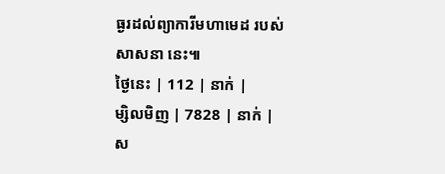ធ្ងរដល់ព្យាការីមហាមេដ របស់សាសនា នេះ៕
ថ្ងៃនេះ | 112 | នាក់ |
ម្សិលមិញ | 7828 | នាក់ |
ស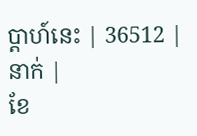ប្ដាហ៍នេះ | 36512 | នាក់ |
ខែ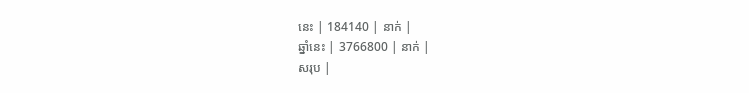នេះ | 184140 | នាក់ |
ឆ្នាំនេះ | 3766800 | នាក់ |
សរុប |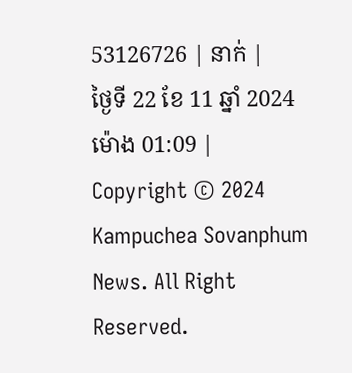53126726 | នាក់ |
ថ្ងៃទី 22 ខែ 11 ឆ្នាំ 2024 ម៉ោង 01:09 |
Copyright © 2024 Kampuchea Sovanphum News. All Right Reserved.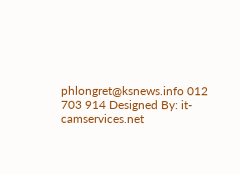phlongret@ksnews.info 012 703 914 Designed By: it-camservices.net